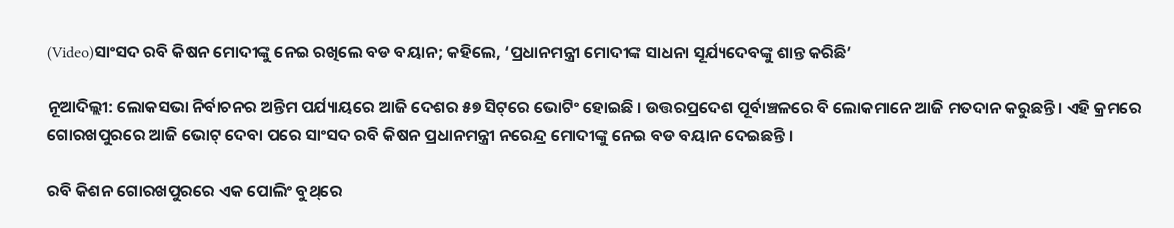(Video)ସାଂସଦ ରବି କିଷନ ମୋଦୀଙ୍କୁ ନେଇ ରଖିଲେ ବଡ ବୟାନ; କହିଲେ, ‘ପ୍ରଧାନମନ୍ତ୍ରୀ ମୋଦୀଙ୍କ ସାଧନା ସୂର୍ଯ୍ୟଦେବଙ୍କୁ ଶାନ୍ତ କରିଛି’

ନୂଆଦିଲ୍ଲୀ: ଲୋକସଭା ନିର୍ବାଚନର ଅନ୍ତିମ ପର୍ଯ୍ୟାୟରେ ଆଜି ଦେଶର ୫୭ ସିଟ୍‌ରେ ଭୋଟିଂ ହୋଇଛି । ଉତ୍ତରପ୍ରଦେଶ ପୂର୍ବାଞ୍ଚଳରେ ବି ଲୋକମାନେ ଆଜି ମତଦାନ କରୁଛନ୍ତି । ଏହି କ୍ରମରେ ଗୋରଖପୁରରେ ଆଜି ଭୋଟ୍ ଦେବା ପରେ ସାଂସଦ ରବି କିଷନ ପ୍ରଧାନମନ୍ତ୍ରୀ ନରେନ୍ଦ୍ର ମୋଦୀଙ୍କୁ ନେଇ ବଡ ବୟାନ ଦେଇଛନ୍ତି ।

ରବି କିଶନ ଗୋରଖପୁରରେ ଏକ ପୋଲିଂ ବୁଥ୍‌ରେ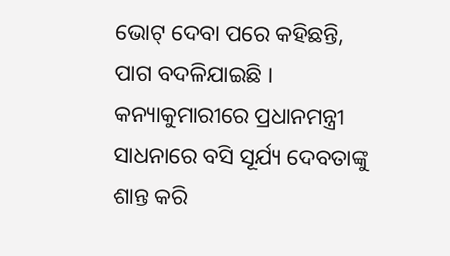ଭୋଟ୍ ଦେବା ପରେ କହିଛନ୍ତି, ପାଗ ବଦଳିଯାଇଛି । କନ୍ୟାକୁମାରୀରେ ପ୍ରଧାନମନ୍ତ୍ରୀ ସାଧନାରେ ବସି ସୂର୍ଯ୍ୟ ଦେବତାଙ୍କୁ ଶାନ୍ତ କରି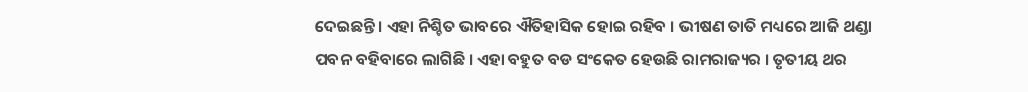ଦେଇଛନ୍ତି । ଏହା ନିଶ୍ଚିତ ଭାବରେ ଐତିହାସିକ ହୋଇ ରହିବ । ଭୀଷଣ ତାତି ମଧ୍ୟରେ ଆଜି ଥଣ୍ଡା ପବନ ବହିବାରେ ଲାଗିଛି । ଏହା ବହୁତ ବଡ ସଂକେତ ହେଉଛି ରାମରାଜ୍ୟର । ତୃତୀୟ ଥର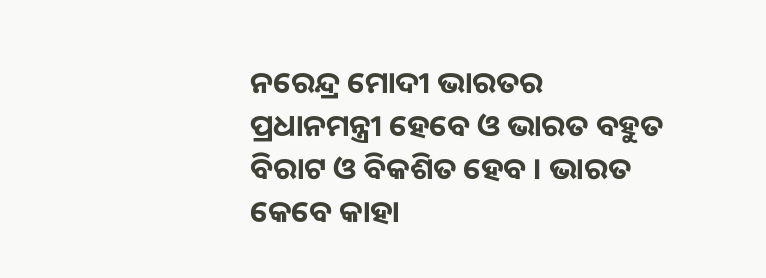ନରେନ୍ଦ୍ର ମୋଦୀ ଭାରତର ପ୍ରଧାନମନ୍ତ୍ରୀ ହେବେ ଓ ଭାରତ ବହୁତ ବିରାଟ ଓ ବିକଶିତ ହେବ । ଭାରତ କେବେ କାହା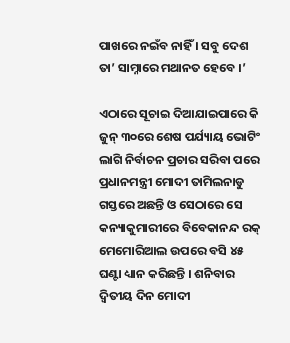ପାଖରେ ନଇଁବ ନାହିଁ । ସବୁ ଦେଶ ତା’ ସାମ୍ନାରେ ମଥାନତ ହେବେ ।’

ଏଠାରେ ସୂଚାଇ ଦିଆଯାଇପାରେ କି ଜୁନ୍ ୩୦ରେ ଶେଷ ପର୍ଯ୍ୟାୟ ଭୋଟିଂ ଲାଗି ନିର୍ବାଚନ ପ୍ରଚାର ସରିବା ପରେ ପ୍ରଧାନମନ୍ତ୍ରୀ ମୋଦୀ ତାମିଲନାଡୁ ଗସ୍ତରେ ଅଛନ୍ତି ଓ ସେଠାରେ ସେ କନ୍ୟାକୁମାରୀରେ ବିବେକାନନ୍ଦ ରକ୍ ମେମୋରିଆଲ ଉପରେ ବସି ୪୫ ଘଣ୍ଟା ଧ୍ୟାନ କରିଛନ୍ତି । ଶନିବାର ଦ୍ୱିତୀୟ ଦିନ ମୋଦୀ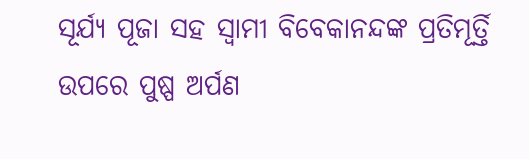ସୂର୍ଯ୍ୟ ପୂଜା ସହ ସ୍ୱାମୀ ବିବେକାନନ୍ଦଙ୍କ ପ୍ରତିମୂର୍ତ୍ତି ଉପରେ ପୁଷ୍ପ ଅର୍ପଣ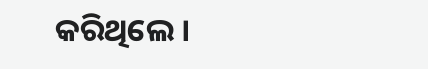କରିଥିଲେ ।